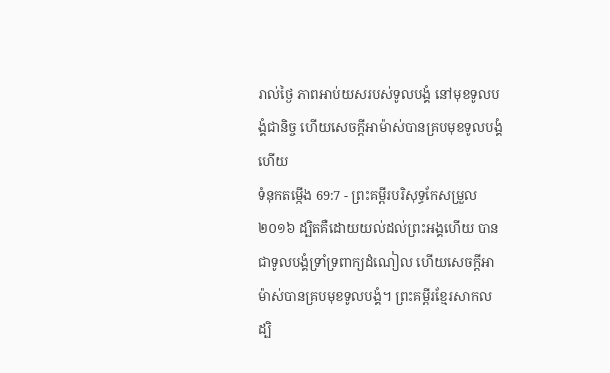រាល់ថ្ងៃ ភាពអាប់យសរបស់ទូលបង្គំ នៅមុខទូលបង្គំជានិច្ច ហើយសេចក្ដីអាម៉ាស់បានគ្របមុខទូលបង្គំហើយ
ទំនុកតម្កើង 69:7 - ព្រះគម្ពីរបរិសុទ្ធកែសម្រួល ២០១៦ ដ្បិតគឺដោយយល់ដល់ព្រះអង្គហើយ បានជាទូលបង្គំទ្រាំទ្រពាក្យដំណៀល ហើយសេចក្ដីអាម៉ាស់បានគ្របមុខទូលបង្គំ។ ព្រះគម្ពីរខ្មែរសាកល ដ្បិ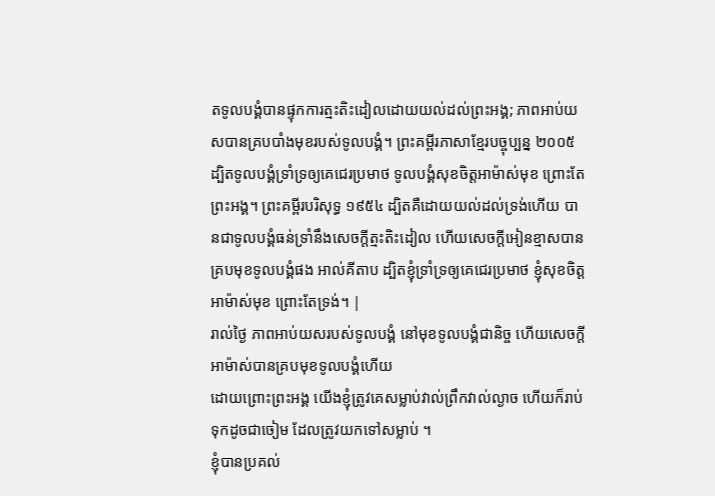តទូលបង្គំបានផ្ទុកការត្មះតិះដៀលដោយយល់ដល់ព្រះអង្គ; ភាពអាប់យសបានគ្របបាំងមុខរបស់ទូលបង្គំ។ ព្រះគម្ពីរភាសាខ្មែរបច្ចុប្បន្ន ២០០៥ ដ្បិតទូលបង្គំទ្រាំទ្រឲ្យគេជេរប្រមាថ ទូលបង្គំសុខចិត្តអាម៉ាស់មុខ ព្រោះតែព្រះអង្គ។ ព្រះគម្ពីរបរិសុទ្ធ ១៩៥៤ ដ្បិតគឺដោយយល់ដល់ទ្រង់ហើយ បានជាទូលបង្គំធន់ទ្រាំនឹងសេចក្ដីត្មះតិះដៀល ហើយសេចក្ដីអៀនខ្មាសបានគ្របមុខទូលបង្គំផង អាល់គីតាប ដ្បិតខ្ញុំទ្រាំទ្រឲ្យគេជេរប្រមាថ ខ្ញុំសុខចិត្តអាម៉ាស់មុខ ព្រោះតែទ្រង់។ |
រាល់ថ្ងៃ ភាពអាប់យសរបស់ទូលបង្គំ នៅមុខទូលបង្គំជានិច្ច ហើយសេចក្ដីអាម៉ាស់បានគ្របមុខទូលបង្គំហើយ
ដោយព្រោះព្រះអង្គ យើងខ្ញុំត្រូវគេសម្លាប់វាល់ព្រឹកវាល់ល្ងាច ហើយក៏រាប់ទុកដូចជាចៀម ដែលត្រូវយកទៅសម្លាប់ ។
ខ្ញុំបានប្រគល់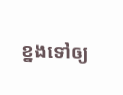ខ្នងទៅឲ្យ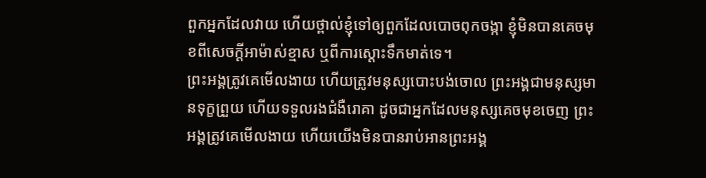ពួកអ្នកដែលវាយ ហើយថ្ពាល់ខ្ញុំទៅឲ្យពួកដែលបោចពុកចង្កា ខ្ញុំមិនបានគេចមុខពីសេចក្ដីអាម៉ាស់ខ្មាស ឬពីការស្តោះទឹកមាត់ទេ។
ព្រះអង្គត្រូវគេមើលងាយ ហើយត្រូវមនុស្សបោះបង់ចោល ព្រះអង្គជាមនុស្សមានទុក្ខព្រួយ ហើយទទួលរងជំងឺរោគា ដូចជាអ្នកដែលមនុស្សគេចមុខចេញ ព្រះអង្គត្រូវគេមើលងាយ ហើយយើងមិនបានរាប់អានព្រះអង្គ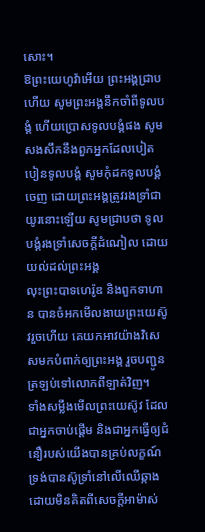សោះ។
ឱព្រះយេហូវ៉ាអើយ ព្រះអង្គជ្រាបហើយ សូមព្រះអង្គនឹកចាំពីទូលបង្គំ ហើយប្រោសទូលបង្គំផង សូមសងសឹកនឹងពួកអ្នកដែលបៀតបៀនទូលបង្គំ សូមកុំដកទូលបង្គំចេញ ដោយព្រះអង្គត្រូវរងទ្រាំជាយូរនោះឡើយ សូមជ្រាបថា ទូលបង្គំរងទ្រាំសេចក្ដីដំណៀល ដោយយល់ដល់ព្រះអង្គ
លុះព្រះបាទហេរ៉ូឌ និងពួកទាហាន បានចំអកមើលងាយព្រះយេស៊ូវរួចហើយ គេយកអាវយ៉ាងវិសេសមកបំពាក់ឲ្យព្រះអង្គ រួចបញ្ជូនត្រឡប់ទៅលោកពីឡាត់វិញ។
ទាំងសម្លឹងមើលព្រះយេស៊ូវ ដែលជាអ្នកចាប់ផ្តើម និងជាអ្នកធ្វើឲ្យជំនឿរបស់យើងបានគ្រប់លក្ខណ៍ ទ្រង់បានស៊ូទ្រាំនៅលើឈើឆ្កាង ដោយមិនគិតពីសេចក្ដីអាម៉ាស់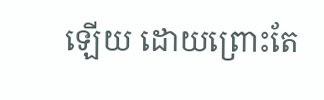ឡើយ ដោយព្រោះតែ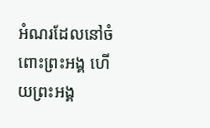អំណរដែលនៅចំពោះព្រះអង្គ ហើយព្រះអង្គ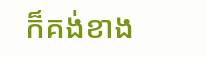ក៏គង់ខាង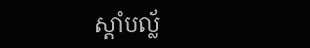ស្តាំបល្ល័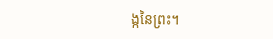ង្កនៃព្រះ។